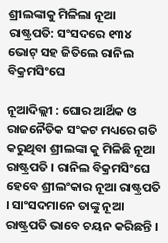ଶ୍ରୀଲଙ୍କାକୁ ମିଳିଲା ନୂଆ ରାଷ୍ଟ୍ରପତି: ସଂସଦରେ ୧୩୪ ଭୋଟ୍ ସହ ଜିତିଲେ ରାନିଲ ବିକ୍ରମସିଂଘେ

ନୂଆଦିଲ୍ଲୀ : ଘୋର ଆର୍ଥିକ ଓ ରାଜନୈତିକ ସଂକଟ ମଧ୍ୟରେ ଗତି କରୁଥିବା ଶ୍ରୀଲଙ୍କା କୁ ମିଳିଛି ନୂଆ ରାଷ୍ଟ୍ରପତି । ରାନିଲ ବିକ୍ରମସିଂଘେ ହେବେ ଶ୍ରୀଲଂକାର ନୂଆ ରାଷ୍ଟ୍ରପତି । ସାଂସଦମାନେ ତାଙ୍କୁ ନୂଆ ରାଷ୍ଟ୍ରପତି ଭାବେ ଚୟନ କରିଛନ୍ତି ।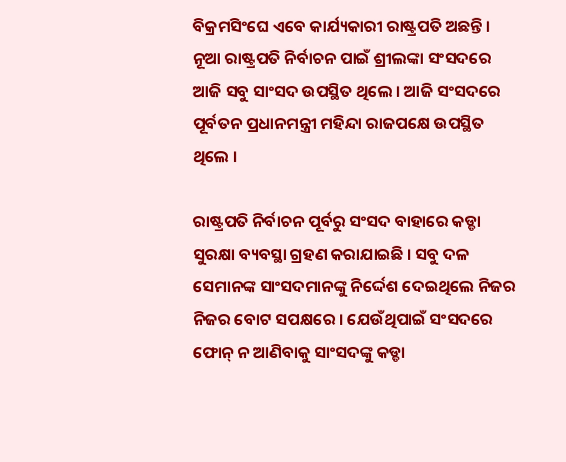ବିକ୍ରମସିଂଘେ ଏବେ କାର୍ଯ୍ୟକାରୀ ରାଷ୍ଟ୍ରପତି ଅଛନ୍ତି । ନୂଆ ରାଷ୍ଟ୍ରପତି ନିର୍ବାଚନ ପାଇଁ ଶ୍ରୀଲଙ୍କା ସଂସଦରେ ଆଜି ସବୁ ସାଂସଦ ଉପସ୍ଥିତ ଥିଲେ । ଆଜି ସଂସଦରେ ପୂର୍ବତନ ପ୍ରଧାନମନ୍ତ୍ରୀ ମହିନ୍ଦା ରାଜପକ୍ଷେ ଉପସ୍ଥିତ ଥିଲେ ।

ରାଷ୍ଟ୍ରପତି ନିର୍ବାଚନ ପୂର୍ବରୁ ସଂସଦ ବାହାରେ କଡ୍ଡା ସୁରକ୍ଷା ବ୍ୟବସ୍ଥା ଗ୍ରହଣ କରାଯାଇଛି । ସବୁ ଦଳ ସେମାନଙ୍କ ସାଂସଦମାନଙ୍କୁ ନିର୍ଦ୍ଦେଶ ଦେଇଥିଲେ ନିଜର ନିଜର ବୋଟ ସପକ୍ଷରେ । ଯେଉଁଥିପାଇଁ ସଂସଦରେ ଫୋନ୍ ନ ଆଣିବାକୁ ସାଂସଦଙ୍କୁ କଡ୍ଡା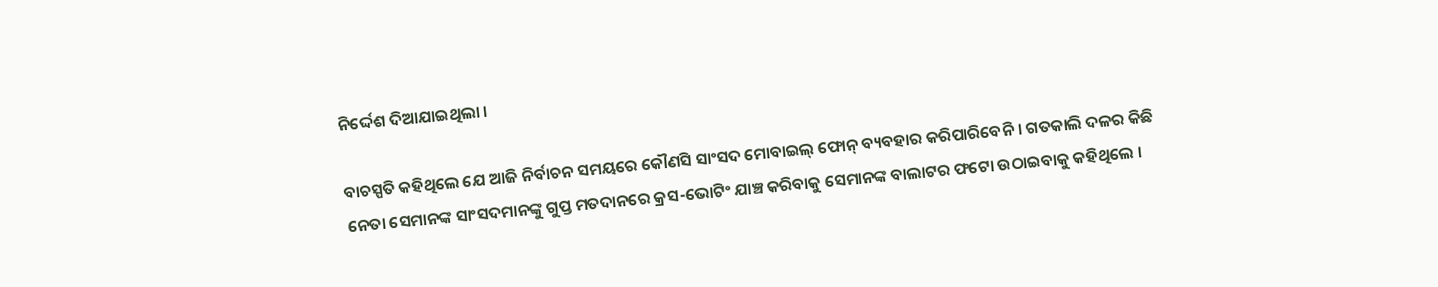ନିର୍ଦ୍ଦେଶ ଦିଆଯାଇଥିଲା ।

ବାଚସ୍ପତି କହିଥିଲେ ଯେ ଆଜି ନିର୍ବାଚନ ସମୟରେ କୌଣସି ସାଂସଦ ମୋବାଇଲ୍ ଫୋନ୍ ବ୍ୟବହାର କରିପାରିବେନି । ଗତକାଲି ଦଳର କିଛି ନେତା ସେମାନଙ୍କ ସାଂସଦମାନଙ୍କୁ ଗୁପ୍ତ ମତଦାନରେ କ୍ରସ-ଭୋଟିଂ ଯାଞ୍ଚ କରିବାକୁ ସେମାନଙ୍କ ବାଲାଟର ଫଟୋ ଉଠାଇବାକୁ କହିଥିଲେ ।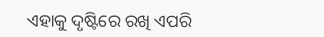ଏହାକୁ ଦୃଷ୍ଟିରେ ରଖି ଏପରି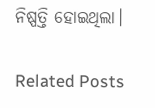ନିଷ୍ପତ୍ତି ହୋଇଥିଲା।

Related Posts